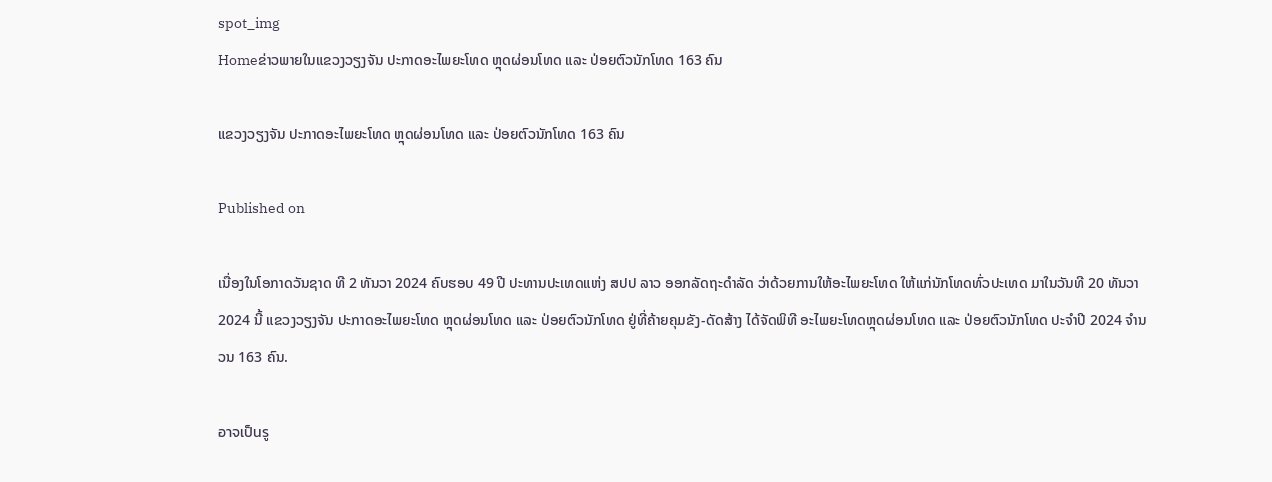spot_img
Homeຂ່າວພາຍໃນແຂວງວຽງຈັນ ປະກາດອະໄພຍະໂທດ ຫຼຸດຜ່ອນໂທດ ແລະ ປ່ອຍຕົວນັກໂທດ 163 ຄົນ

ແຂວງວຽງຈັນ ປະກາດອະໄພຍະໂທດ ຫຼຸດຜ່ອນໂທດ ແລະ ປ່ອຍຕົວນັກໂທດ 163 ຄົນ

Published on

ເນື່ອງໃນໂອກາດວັນຊາດ ທີ 2 ທັນວາ 2024 ຄົບຮອບ 49 ປີ ປະທານປະເທດແຫ່ງ ສປປ ລາວ ອອກລັດຖະດໍາລັດ ວ່າດ້ວຍການໃຫ້ອະໄພຍະໂທດ ໃຫ້ແກ່ນັກໂທດທົ່ວປະເທດ ມາໃນວັນທີ 20 ທັນວາ 2024 ນີ້ ແຂວງວຽງຈັນ ປະກາດອະໄພຍະໂທດ ຫຼຸດຜ່ອນໂທດ ແລະ ປ່ອຍຕົວນັກໂທດ ຢູ່ທີ່ຄ້າຍຄຸມຂັງ-ດັດສ້າງ ໄດ້ຈັດພິທີ ອະໄພຍະໂທດຫຼຸດຜ່ອນໂທດ ແລະ ປ່ອຍຕົວນັກໂທດ ປະຈໍາປີ 2024 ຈໍານວນ 163 ຄົນ.

อาจเป็นรู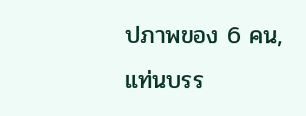ปภาพของ 6 คน, แท่นบรร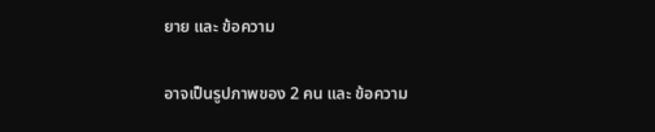ยาย และ ข้อความ

อาจเป็นรูปภาพของ 2 คน และ ข้อความ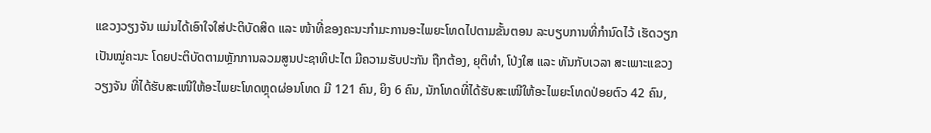ແຂວງວຽງຈັນ ແມ່ນໄດ້ເອົາໃຈໃສ່ປະຕິບັດສິດ ແລະ ໜ້າທີ່ຂອງຄະນະກຳມະການອະໄພຍະໂທດໄປຕາມຂັ້ນຕອນ ລະບຽບການທີ່ກຳນົດໄວ້ ເຮັດວຽກເປັນໝູ່ຄະນະ ໂດຍປະຕິບັດຕາມຫຼັກການລວມສູນປະຊາທິປະໄຕ ມີຄວາມຮັບປະກັນ ຖືກຕ້ອງ, ຍຸຕິທຳ, ໂປ່ງໃສ ແລະ ທັນກັບເວລາ ສະເພາະແຂວງວຽງຈັນ ທີ່ໄດ້ຮັບສະເໜີໃຫ້ອະໄພຍະໂທດຫຼຸດຜ່ອນໂທດ ມີ 121 ຄົນ, ຍິງ 6 ຄົນ, ນັກໂທດທີ່ໄດ້ຮັບສະເໜີໃຫ້ອະໄພຍະໂທດປ່ອຍຕົວ 42 ຄົນ,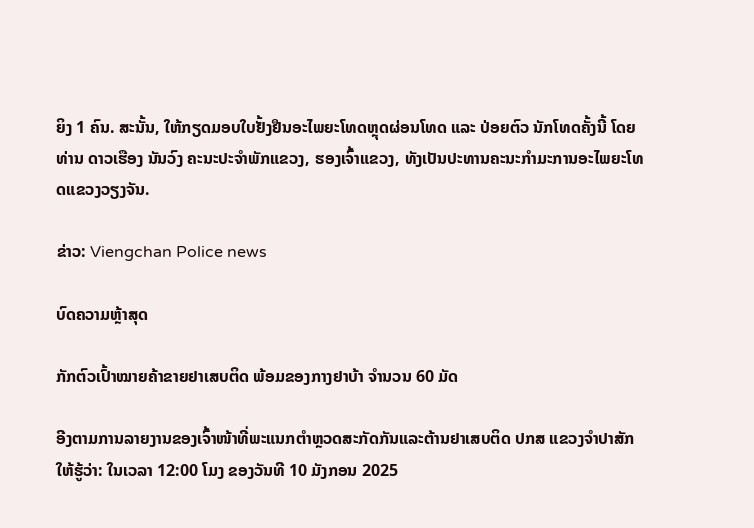ຍິງ 1 ຄົນ. ສະນັ້ນ, ໃຫ້ກຽດມອບໃບຢັ້ງຢືນອະໄພຍະໂທດຫຼຸດຜ່ອນໂທດ ແລະ ປ່ອຍຕົວ ນັກໂທດຄັ້ງນີ້ ໂດຍທ່ານ ດາວເຮືອງ ນັນວົງ ຄະນະປະຈຳພັກແຂວງ, ຮອງເຈົ້າແຂວງ, ທັງເປັນປະທານຄະນະກໍາມະການອະໄພຍະໂທດແຂວງວຽງຈັນ.

ຂ່າວ: Viengchan Police news

ບົດຄວາມຫຼ້າສຸດ

ກັກຕົວເປົ້າໝາຍຄ້າຂາຍຢາເສບຕິດ ພ້ອມຂອງກາງຢາບ້າ ຈຳນວນ 60 ມັດ

ອີງຕາມການລາຍງານຂອງເຈົ້າໜ້າທີ່ພະແນກຕຳຫຼວດສະກັດກັນແລະຕ້ານຢາເສບຕິດ ປກສ ແຂວງຈຳປາສັກ ໃຫ້ຮູ້ວ່າ: ໃນເວລາ 12:00 ໂມງ ຂອງວັນທີ 10 ມັງກອນ 2025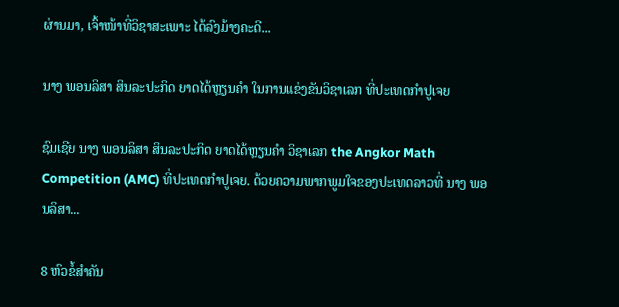ຜ່ານມາ, ເຈົ້າໜ້າທີ່ວິຊາສະເພາະ ໄດ້ລົງມ້າງຄະດີ...

ນາງ ພອນລິສາ ສິນລະປະກິດ ຍາດໄດ້ຫຼຽນຄໍາ ໃນການແຂ່ງຂັນວິຊາເລກ ທີ່ປະເທດກໍາປູເຈຍ

ຊົມເຊີຍ ນາງ ພອນລິສາ ສິນລະປະກິດ ຍາດໄດ້ຫຼຽນຄໍາ ວິຊາເລກ the Angkor Math Competition (AMC) ທີ່ປະເທດກໍາປູເຈຍ. ດ້ວຍຄວາມພາກພູມໃຈຂອງປະເທດລາວທີ່ ນາງ ພອນລິສາ...

8 ຫົວຂໍ້ສຳຄັນ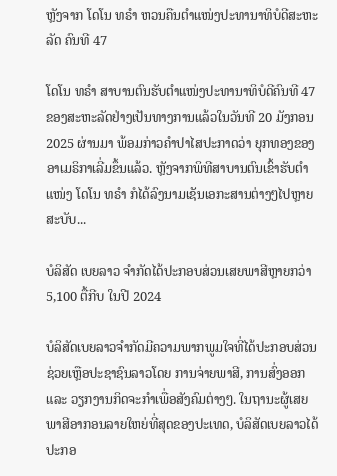ຫຼັງຈາກ ໂດໂນ ທຣຳ ຫວນຄືນຕຳແໜ່ງປະທານາທິບໍດີສະຫະລັດ ຄົນທີ 47

ໂດໂນ ທຣຳ ສາບານຕົນຮັບຕຳແໜ່ງປະທານາທິບໍດີຄົນທີ 47 ຂອງສະຫະລັດຢ່າງເປັນທາງການແລ້ວໃນວັນທີ 20 ມັງກອນ 2025 ຜ່ານມາ ພ້ອມກ່າວຄຳປາໄສປະກາດວ່າ ຍຸກທອງຂອງອາເມຣິກາເລີ່ມຂຶ້ນແລ້ວ. ຫຼັງຈາກພິທີສາບານຕົນເຂົ້າຮັບຕຳແໜ່ງ ໂດໂນ ທຣຳ ກໍໄດ້ລົງນາມເຊັນເອກະສານຕ່າງໆໄປຫຼາຍສະບັບ...

ບໍລິສັດ ເບຍລາວ ຈຳກັດໄດ້ປະກອບສ່ວນເສຍພາສີຫຼາຍກວ່າ 5,100 ຕື້ກີບ ໃນປີ 2024

ບໍລິສັດເບຍລາວຈຳກັດມີຄວາມພາກພູມໃຈທີ່ໄດ້ປະກອບສ່ວນຊ່ວຍເຫຼືອປະຊາຊົນລາວໂດຍ ການຈ່າຍພາສີ, ການສົ່ງອອກ ແລະ ວຽກງານກິດຈະກຳເພື່ອສັງຄົມຕ່າງໆ. ໃນຖານະຜູ້ເສຍພາສີອາກອນລາຍໃຫຍ່ທີ່ສຸດຂອງປະເທດ, ບໍລິສັດເບຍລາວໄດ້ປະກອ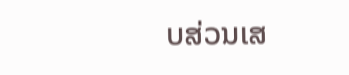ບສ່ວນເສ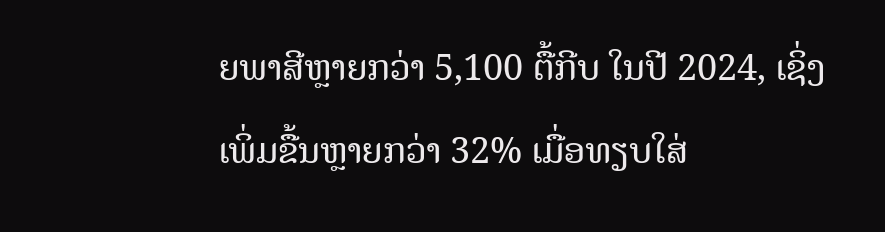ຍພາສີຫຼາຍກວ່າ 5,100 ຕື້ກີບ ໃນປີ 2024, ເຊິ່ງເພິ່ມຂື້ນຫຼາຍກວ່າ 32% ເມື່ອທຽບໃສ່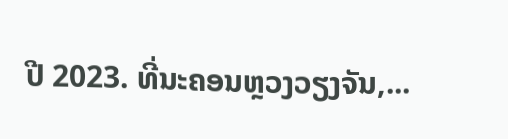ປີ 2023. ທີ່ນະຄອນຫຼວງວຽງຈັນ,...